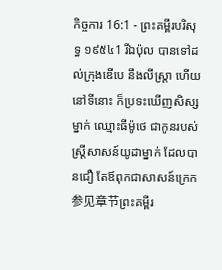កិច្ចការ 16:1 - ព្រះគម្ពីរបរិសុទ្ធ ១៩៥៤1 រីឯប៉ុល បានទៅដល់ក្រុងឌើបេ នឹងលីស្ត្រា ហើយនៅទីនោះ ក៏ប្រទះឃើញសិស្សម្នាក់ ឈ្មោះធីម៉ូថេ ជាកូនរបស់ស្ត្រីសាសន៍យូដាម្នាក់ ដែលបានជឿ តែឪពុកជាសាសន៍ក្រេក 参见章节ព្រះគម្ពីរ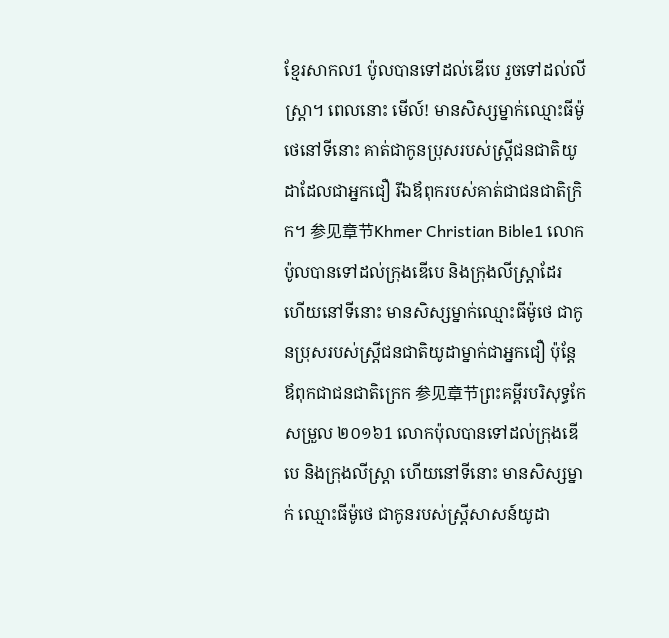ខ្មែរសាកល1 ប៉ូលបានទៅដល់ឌើបេ រួចទៅដល់លីស្ត្រា។ ពេលនោះ មើល៍! មានសិស្សម្នាក់ឈ្មោះធីម៉ូថេនៅទីនោះ គាត់ជាកូនប្រុសរបស់ស្ត្រីជនជាតិយូដាដែលជាអ្នកជឿ រីឯឪពុករបស់គាត់ជាជនជាតិក្រិក។ 参见章节Khmer Christian Bible1 លោកប៉ូលបានទៅដល់ក្រុងឌើបេ និងក្រុងលីស្ដ្រាដែរ ហើយនៅទីនោះ មានសិស្សម្នាក់ឈ្មោះធីម៉ូថេ ជាកូនប្រុសរបស់ស្ដ្រីជនជាតិយូដាម្នាក់ជាអ្នកជឿ ប៉ុន្ដែឪពុកជាជនជាតិក្រេក 参见章节ព្រះគម្ពីរបរិសុទ្ធកែសម្រួល ២០១៦1 លោកប៉ុលបានទៅដល់ក្រុងឌើបេ និងក្រុងលីស្ត្រា ហើយនៅទីនោះ មានសិស្សម្នាក់ ឈ្មោះធីម៉ូថេ ជាកូនរបស់ស្ត្រីសាសន៍យូដា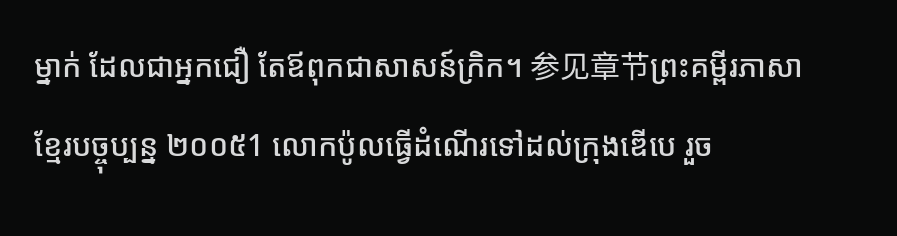ម្នាក់ ដែលជាអ្នកជឿ តែឪពុកជាសាសន៍ក្រិក។ 参见章节ព្រះគម្ពីរភាសាខ្មែរបច្ចុប្បន្ន ២០០៥1 លោកប៉ូលធ្វើដំណើរទៅដល់ក្រុងឌើបេ រួច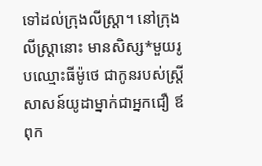ទៅដល់ក្រុងលីស្ដ្រា។ នៅក្រុងលីស្ដ្រានោះ មានសិស្ស*មួយរូបឈ្មោះធីម៉ូថេ ជាកូនរបស់ស្ត្រីសាសន៍យូដាម្នាក់ជាអ្នកជឿ ឪពុក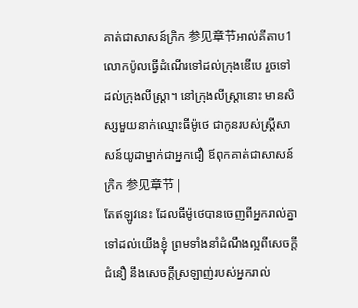គាត់ជាសាសន៍ក្រិក 参见章节អាល់គីតាប1 លោកប៉ូលធ្វើដំណើរទៅដល់ក្រុងឌើបេ រួចទៅដល់ក្រុងលីស្ដ្រា។ នៅក្រុងលីស្ដ្រានោះ មានសិស្សមួយនាក់ឈ្មោះធីម៉ូថេ ជាកូនរបស់ស្ដ្រីសាសន៍យូដាម្នាក់ជាអ្នកជឿ ឪពុកគាត់ជាសាសន៍ក្រិក 参见章节 |
តែឥឡូវនេះ ដែលធីម៉ូថេបានចេញពីអ្នករាល់គ្នា ទៅដល់យើងខ្ញុំ ព្រមទាំងនាំដំណឹងល្អពីសេចក្ដីជំនឿ នឹងសេចក្ដីស្រឡាញ់របស់អ្នករាល់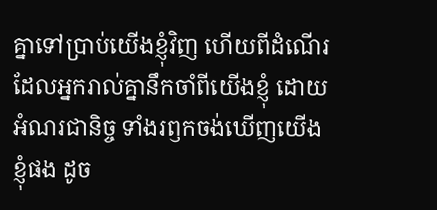គ្នាទៅប្រាប់យើងខ្ញុំវិញ ហើយពីដំណើរដែលអ្នករាល់គ្នានឹកចាំពីយើងខ្ញុំ ដោយអំណរជានិច្ច ទាំងរឭកចង់ឃើញយើងខ្ញុំផង ដូច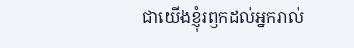ជាយើងខ្ញុំរឭកដល់អ្នករាល់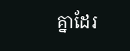គ្នាដែរ